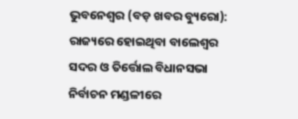ଭୁବନେଶ୍ୱର (ବଡ଼ ଖବର ବ୍ୟୁରୋ): ରାଜ୍ୟରେ ହୋଇଥିବା ବାଲେଶ୍ୱର ସଦର ଓ ତିର୍ତ୍ତୋଲ ବିଧାନସଭା ନିର୍ବାଚନ ମଣ୍ଡଳୀରେ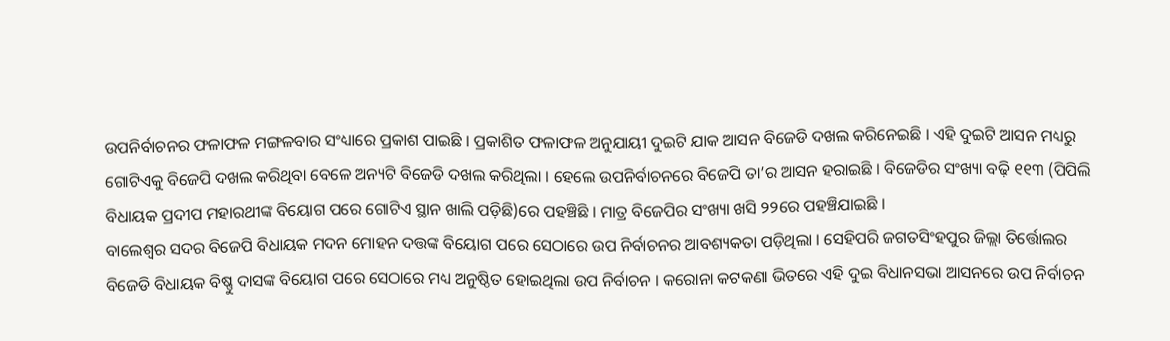ଉପନିର୍ବାଚନର ଫଳାଫଳ ମଙ୍ଗଳବାର ସଂଧ୍ୟାରେ ପ୍ରକାଶ ପାଇଛି । ପ୍ରକାଶିତ ଫଳାଫଳ ଅନୁଯାୟୀ ଦୁଇଟି ଯାକ ଆସନ ବିଜେଡି ଦଖଲ କରିନେଇଛି । ଏହି ଦୁଇଟି ଆସନ ମଧ୍ୟରୁ ଗୋଟିଏକୁ ବିଜେପି ଦଖଲ କରିଥିବା ବେଳେ ଅନ୍ୟଟି ବିଜେଡି ଦଖଲ କରିଥିଲା । ହେଲେ ଉପନିର୍ବାଚନରେ ବିଜେପି ତା’ର ଆସନ ହରାଇଛି । ବିଜେଡିର ସଂଖ୍ୟା ବଢ଼ି ୧୧୩ (ପିପିଲି ବିଧାୟକ ପ୍ରଦୀପ ମହାରଥୀଙ୍କ ବିୟୋଗ ପରେ ଗୋଟିଏ ସ୍ଥାନ ଖାଲି ପଡ଼ିଛି)ରେ ପହଞ୍ଚିଛି । ମାତ୍ର ବିଜେପିର ସଂଖ୍ୟା ଖସି ୨୨ରେ ପହଞ୍ଚିଯାଇଛି ।
ବାଲେଶ୍ୱର ସଦର ବିଜେପି ବିଧାୟକ ମଦନ ମୋହନ ଦତ୍ତଙ୍କ ବିୟୋଗ ପରେ ସେଠାରେ ଉପ ନିର୍ବାଚନର ଆବଶ୍ୟକତା ପଡ଼ିଥିଲା । ସେହିପରି ଜଗତସିଂହପୁର ଜିଲ୍ଲା ତିର୍ତ୍ତୋଲର ବିଜେଡି ବିଧାୟକ ବିଷ୍ଣୁ ଦାସଙ୍କ ବିୟୋଗ ପରେ ସେଠାରେ ମଧ୍ୟ ଅନୁଷ୍ଠିତ ହୋଇଥିଲା ଉପ ନିର୍ବାଚନ । କରୋନା କଟକଣା ଭିତରେ ଏହି ଦୁଇ ବିଧାନସଭା ଆସନରେ ଉପ ନିର୍ବାଚନ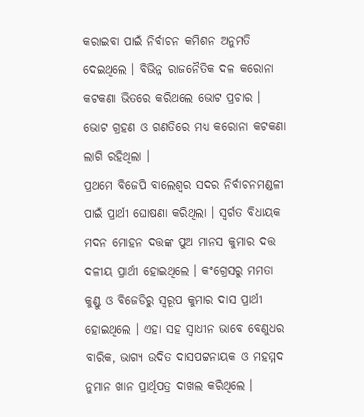କରାଇବା ପାଇଁ ନିର୍ବାଚନ କମିଶନ ଅନୁମତି ଦେଇଥିଲେ । ବିଭିନ୍ନ ରାଜନୈତିକ ଦଳ କରୋନା କଟକଣା ଭିତରେ କରିଥଲେ ଭୋଟ ପ୍ରଚାର । ଭୋଟ ଗ୍ରହଣ ଓ ଗଣତିରେ ମଧ୍ୟ କରୋନା କଟକଣା ଲାଗି ରହିଥିଲା ।
ପ୍ରଥମେ ବିଜେପି ବାଲେଶ୍ୱର ସଦର ନିର୍ବାଚନମଣ୍ଡଳୀ ପାଇଁ ପ୍ରାର୍ଥୀ ଘୋଷଣା କରିଥିଲା । ସ୍ୱର୍ଗତ ବିଧାୟକ ମଦନ ମୋହନ ଦତ୍ତଙ୍କ ପୁଅ ମାନସ କୁମାର ଦତ୍ତ ଦଳୀୟ ପ୍ରାର୍ଥୀ ହୋଇଥିଲେ । କଂଗ୍ରେସରୁ ମମତା କୁଣ୍ଡୁ ଓ ବିଜେଡିରୁ ସ୍ୱରୂପ କୁମାର ଦାସ ପ୍ରାର୍ଥୀ ହୋଇଥିଲେ । ଏହା ସହ ସ୍ୱାଧୀନ ଭାବେ ବେଣୁଧର ବାରିକ, ଭାଗ୍ୟ ଉଦିତ ଦାସପଟ୍ଟନାୟକ ଓ ମହମ୍ମଦ ନୁମାନ ଖାନ ପ୍ରାର୍ଥିପତ୍ର ଦାଖଲ କରିଥିଲେ ।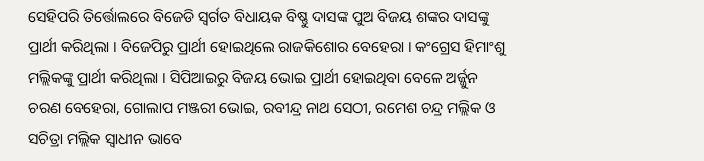ସେହିପରି ତିର୍ତ୍ତୋଲରେ ବିଜେଡି ସ୍ୱର୍ଗତ ବିଧାୟକ ବିଷ୍ଣୁ ଦାସଙ୍କ ପୁଅ ବିଜୟ ଶଙ୍କର ଦାସଙ୍କୁ ପ୍ରାର୍ଥୀ କରିଥିଲା । ବିଜେପିରୁ ପ୍ରାର୍ଥୀ ହୋଇଥିଲେ ରାଜକିଶୋର ବେହେରା । କଂଗ୍ରେସ ହିମାଂଶୁ ମଲ୍ଲିକଙ୍କୁ ପ୍ରାର୍ଥୀ କରିଥିଲା । ସିପିଆଇରୁ ବିଜୟ ଭୋଇ ପ୍ରାର୍ଥୀ ହୋଇଥିବା ବେଳେ ଅର୍ଜ୍ଜୁନ ଚରଣ ବେହେରା, ଗୋଲାପ ମଞ୍ଜରୀ ଭୋଇ, ରବୀନ୍ଦ୍ର ନାଥ ସେଠୀ, ରମେଶ ଚନ୍ଦ୍ର ମଲ୍ଲିକ ଓ ସଚିତ୍ରା ମଲ୍ଲିକ ସ୍ୱାଧୀନ ଭାବେ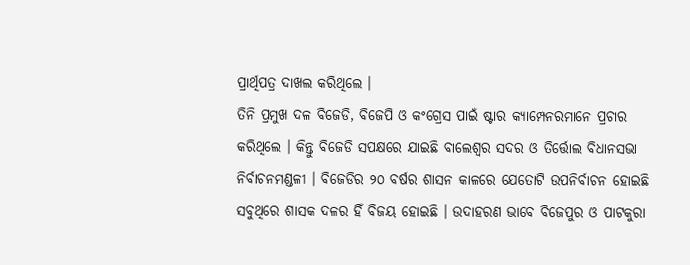ପ୍ରାର୍ଥିପତ୍ର ଦାଖଲ କରିଥିଲେ ।
ତିନି ପ୍ରମୁଖ ଦଳ ବିଜେଡି, ବିଜେପି ଓ କଂଗ୍ରେସ ପାଇଁ ଷ୍ଟାର କ୍ୟାମ୍ପେନରମାନେ ପ୍ରଚାର କରିଥିଲେ । କିନ୍ତୁ ବିଜେଡି ସପକ୍ଷରେ ଯାଇଛି ବାଲେଶ୍ୱର ସଦର ଓ ତିର୍ତ୍ତୋଲ ବିଧାନସଭା ନିର୍ବାଚନମଣ୍ଡଳୀ । ବିଜେଡିର ୨୦ ବର୍ଷର ଶାସନ କାଳରେ ଯେତୋଟି ଉପନିର୍ବାଚନ ହୋଇଛି ସବୁଥିରେ ଶାସକ ଦଳର ହିଁ ବିଜୟ ହୋଇଛି । ଉଦାହରଣ ଭାବେ ବିଜେପୁର ଓ ପାଟକୁରା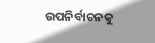ଉପନିର୍ବାଚନକୁ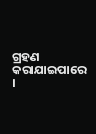ଗ୍ରହଣ କରାଯାଇପାରେ ।